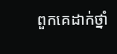ពួកគេដាក់ថ្នាំ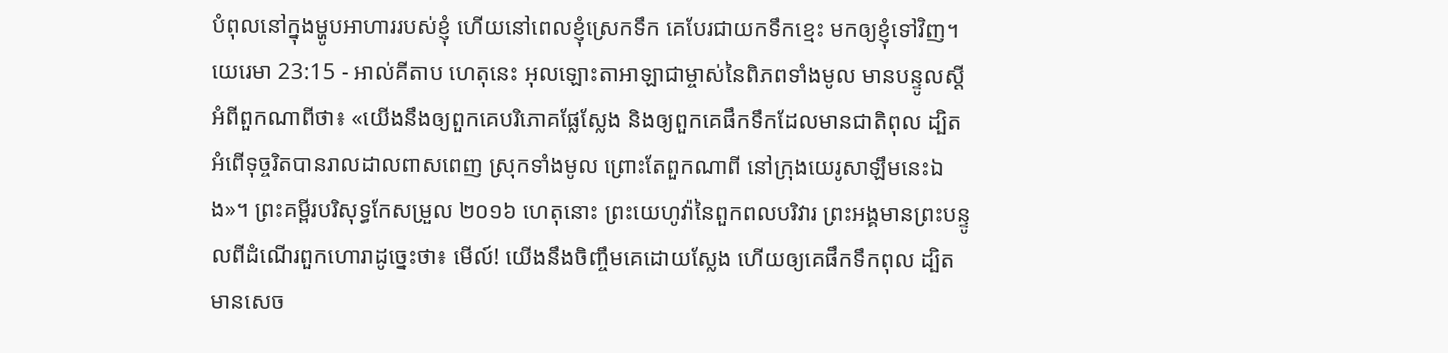បំពុលនៅក្នុងម្ហូបអាហាររបស់ខ្ញុំ ហើយនៅពេលខ្ញុំស្រេកទឹក គេបែរជាយកទឹកខ្មេះ មកឲ្យខ្ញុំទៅវិញ។
យេរេមា 23:15 - អាល់គីតាប ហេតុនេះ អុលឡោះតាអាឡាជាម្ចាស់នៃពិភពទាំងមូល មានបន្ទូលស្ដីអំពីពួកណាពីថា៖ «យើងនឹងឲ្យពួកគេបរិភោគផ្លែស្លែង និងឲ្យពួកគេផឹកទឹកដែលមានជាតិពុល ដ្បិតអំពើទុច្ចរិតបានរាលដាលពាសពេញ ស្រុកទាំងមូល ព្រោះតែពួកណាពី នៅក្រុងយេរូសាឡឹមនេះឯង»។ ព្រះគម្ពីរបរិសុទ្ធកែសម្រួល ២០១៦ ហេតុនោះ ព្រះយេហូវ៉ានៃពួកពលបរិវារ ព្រះអង្គមានព្រះបន្ទូលពីដំណើរពួកហោរាដូច្នេះថា៖ មើល៍! យើងនឹងចិញ្ចឹមគេដោយស្លែង ហើយឲ្យគេផឹកទឹកពុល ដ្បិតមានសេច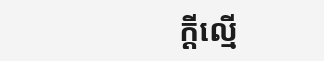ក្ដីល្មើ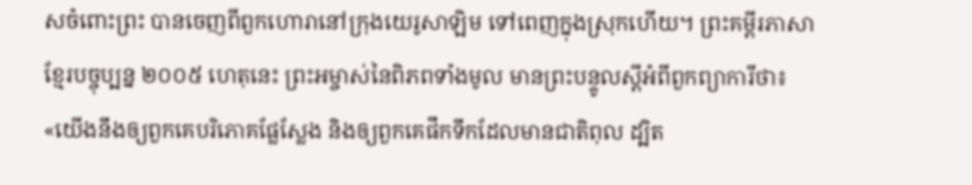សចំពោះព្រះ បានចេញពីពួកហោរានៅក្រុងយេរូសាឡិម ទៅពេញក្នុងស្រុកហើយ។ ព្រះគម្ពីរភាសាខ្មែរបច្ចុប្បន្ន ២០០៥ ហេតុនេះ ព្រះអម្ចាស់នៃពិភពទាំងមូល មានព្រះបន្ទូលស្ដីអំពីពួកព្យាការីថា៖ «យើងនឹងឲ្យពួកគេបរិភោគផ្លែស្លែង និងឲ្យពួកគេផឹកទឹកដែលមានជាតិពុល ដ្បិត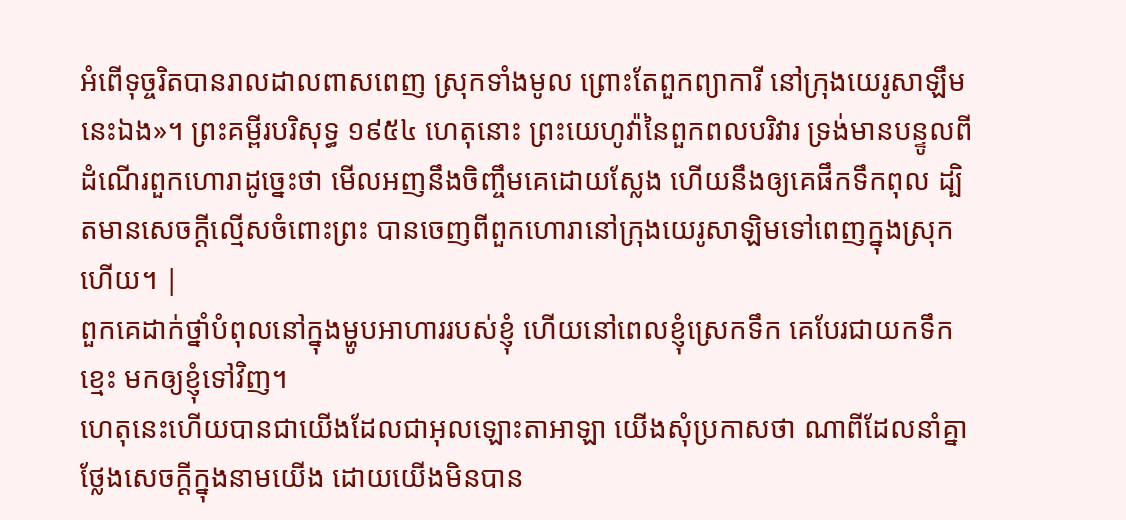អំពើទុច្ចរិតបានរាលដាលពាសពេញ ស្រុកទាំងមូល ព្រោះតែពួកព្យាការី នៅក្រុងយេរូសាឡឹមនេះឯង»។ ព្រះគម្ពីរបរិសុទ្ធ ១៩៥៤ ហេតុនោះ ព្រះយេហូវ៉ានៃពួកពលបរិវារ ទ្រង់មានបន្ទូលពីដំណើរពួកហោរាដូច្នេះថា មើលអញនឹងចិញ្ចឹមគេដោយស្លែង ហើយនឹងឲ្យគេផឹកទឹកពុល ដ្បិតមានសេចក្ដីល្មើសចំពោះព្រះ បានចេញពីពួកហោរានៅក្រុងយេរូសាឡិមទៅពេញក្នុងស្រុកហើយ។ |
ពួកគេដាក់ថ្នាំបំពុលនៅក្នុងម្ហូបអាហាររបស់ខ្ញុំ ហើយនៅពេលខ្ញុំស្រេកទឹក គេបែរជាយកទឹកខ្មេះ មកឲ្យខ្ញុំទៅវិញ។
ហេតុនេះហើយបានជាយើងដែលជាអុលឡោះតាអាឡា យើងសុំប្រកាសថា ណាពីដែលនាំគ្នាថ្លែងសេចក្ដីក្នុងនាមយើង ដោយយើងមិនបាន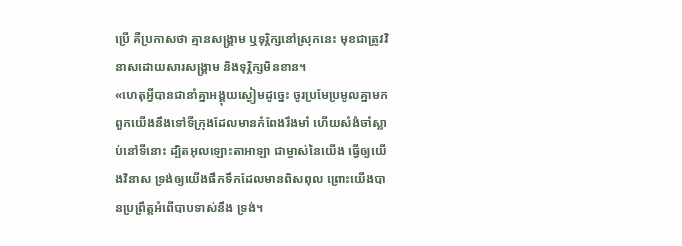ប្រើ គឺប្រកាសថា គ្មានសង្គ្រាម ឬទុរ្ភិក្សនៅស្រុកនេះ មុខជាត្រូវវិនាសដោយសារសង្គ្រាម និងទុរ្ភិក្សមិនខាន។
«ហេតុអ្វីបានជានាំគ្នាអង្គុយស្ងៀមដូច្នេះ ចូរប្រមែប្រមូលគ្នាមក ពួកយើងនឹងទៅទីក្រុងដែលមានកំពែងរឹងមាំ ហើយសំងំចាំស្លាប់នៅទីនោះ ដ្បិតអុលឡោះតាអាឡា ជាម្ចាស់នៃយើង ធ្វើឲ្យយើងវិនាស ទ្រង់ឲ្យយើងផឹកទឹកដែលមានពិសពុល ព្រោះយើងបានប្រព្រឹត្តអំពើបាបទាស់នឹង ទ្រង់។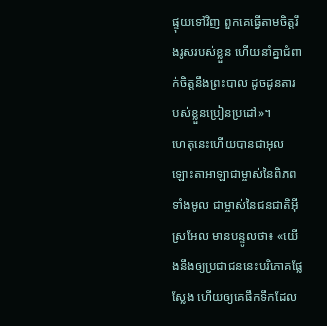ផ្ទុយទៅវិញ ពួកគេធ្វើតាមចិត្តរឹងរូសរបស់ខ្លួន ហើយនាំគ្នាជំពាក់ចិត្តនឹងព្រះបាល ដូចដូនតារបស់ខ្លួនប្រៀនប្រដៅ»។
ហេតុនេះហើយបានជាអុលឡោះតាអាឡាជាម្ចាស់នៃពិភពទាំងមូល ជាម្ចាស់នៃជនជាតិអ៊ីស្រអែល មានបន្ទូលថា៖ «យើងនឹងឲ្យប្រជាជននេះបរិភោគផ្លែស្លែង ហើយឲ្យគេផឹកទឹកដែល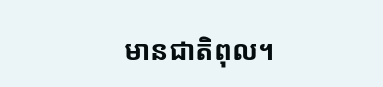មានជាតិពុល។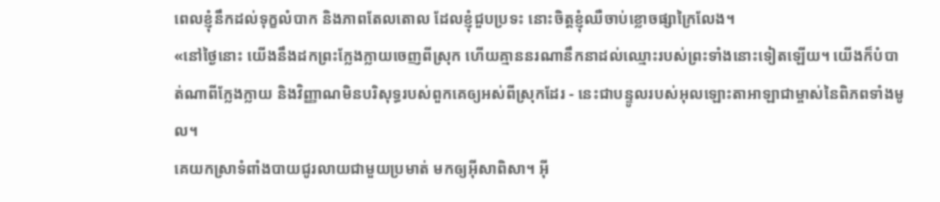ពេលខ្ញុំនឹកដល់ទុក្ខលំបាក និងភាពតែលតោល ដែលខ្ញុំជួបប្រទះ នោះចិត្តខ្ញុំឈឺចាប់ខ្លោចផ្សាក្រៃលែង។
«នៅថ្ងៃនោះ យើងនឹងដកព្រះក្លែងក្លាយចេញពីស្រុក ហើយគ្មាននរណានឹកនាដល់ឈ្មោះរបស់ព្រះទាំងនោះទៀតឡើយ។ យើងក៏បំបាត់ណាពីក្លែងក្លាយ និងវិញ្ញាណមិនបរិសុទ្ធរបស់ពួកគេឲ្យអស់ពីស្រុកដែរ - នេះជាបន្ទូលរបស់អុលឡោះតាអាឡាជាម្ចាស់នៃពិភពទាំងមូល។
គេយកស្រាទំពាំងបាយជូរលាយជាមួយប្រមាត់ មកឲ្យអ៊ីសាពិសា។ អ៊ី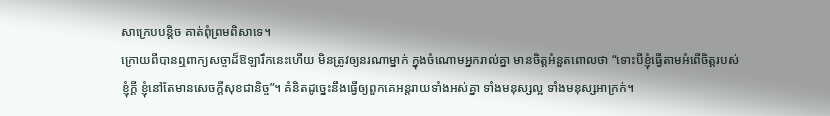សាក្រេបបន្ដិច គាត់ពុំព្រមពិសាទេ។
ក្រោយពីបានឮពាក្យសច្ចាដ៏ឱឡារឹកនេះហើយ មិនត្រូវឲ្យនរណាម្នាក់ ក្នុងចំណោមអ្នករាល់គ្នា មានចិត្តអំនួតពោលថា “ទោះបីខ្ញុំធ្វើតាមអំពើចិត្តរបស់ខ្ញុំក្តី ខ្ញុំនៅតែមានសេចក្តីសុខជានិច្ច”។ គំនិតដូច្នេះនឹងធ្វើឲ្យពួកគេអន្តរាយទាំងអស់គ្នា ទាំងមនុស្សល្អ ទាំងមនុស្សអាក្រក់។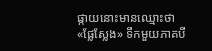ផ្កាយនោះមានឈ្មោះថា «ផ្លែស្លែង» ទឹកមួយភាគបី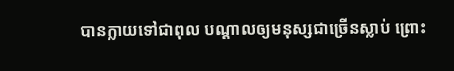បានក្លាយទៅជាពុល បណ្ដាលឲ្យមនុស្សជាច្រើនស្លាប់ ព្រោះ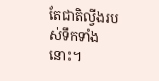តែជាតិល្វីងរបស់ទឹកទាំងនោះ។